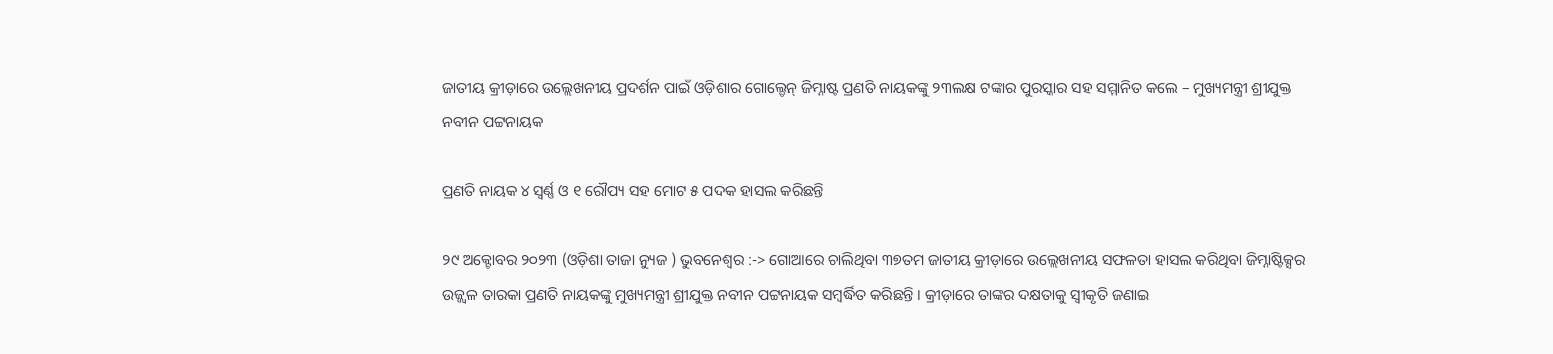ଜାତୀୟ କ୍ରୀଡ଼ାରେ ଉଲ୍ଲେଖନୀୟ ପ୍ରଦର୍ଶନ ପାଇଁ ଓଡ଼ିଶାର ଗୋଲ୍ଡେନ୍ ଜିମ୍ନାଷ୍ଟ ପ୍ରଣତି ନାୟକଙ୍କୁ ୨୩ଲକ୍ଷ ଟଙ୍କାର ପୁରସ୍କାର ସହ ସମ୍ମାନିତ କଲେ – ମୁଖ୍ୟମନ୍ତ୍ରୀ ଶ୍ରୀଯୁକ୍ତ ନବୀନ ପଟ୍ଟନାୟକ

ପ୍ରଣତି ନାୟକ ୪ ସ୍ୱର୍ଣ୍ଣ ଓ ୧ ରୌପ୍ୟ ସହ ମୋଟ ୫ ପଦକ ହାସଲ କରିଛନ୍ତି

୨୯ ଅକ୍ଟୋବର ୨୦୨୩ (ଓଡ଼ିଶା ତାଜା ନ୍ୟୁଜ ) ଭୁବନେଶ୍ଵର :-> ଗୋଆରେ ଚାଲିଥିବା ୩୭ତମ ଜାତୀୟ କ୍ରୀଡ଼ାରେ ଉଲ୍ଲେଖନୀୟ ସଫଳତା ହାସଲ କରିଥିବା ଜିମ୍ନାଷ୍ଟିକ୍ସର ଉଜ୍ଜ୍ୱଳ ତାରକା ପ୍ରଣତି ନାୟକଙ୍କୁ ମୁଖ୍ୟମନ୍ତ୍ରୀ ଶ୍ରୀଯୁକ୍ତ ନବୀନ ପଟ୍ଟନାୟକ ସମ୍ବର୍ଦ୍ଧିତ କରିଛନ୍ତି । କ୍ରୀଡ଼ାରେ ତାଙ୍କର ଦକ୍ଷତାକୁ ସ୍ୱୀକୃତି ଜଣାଇ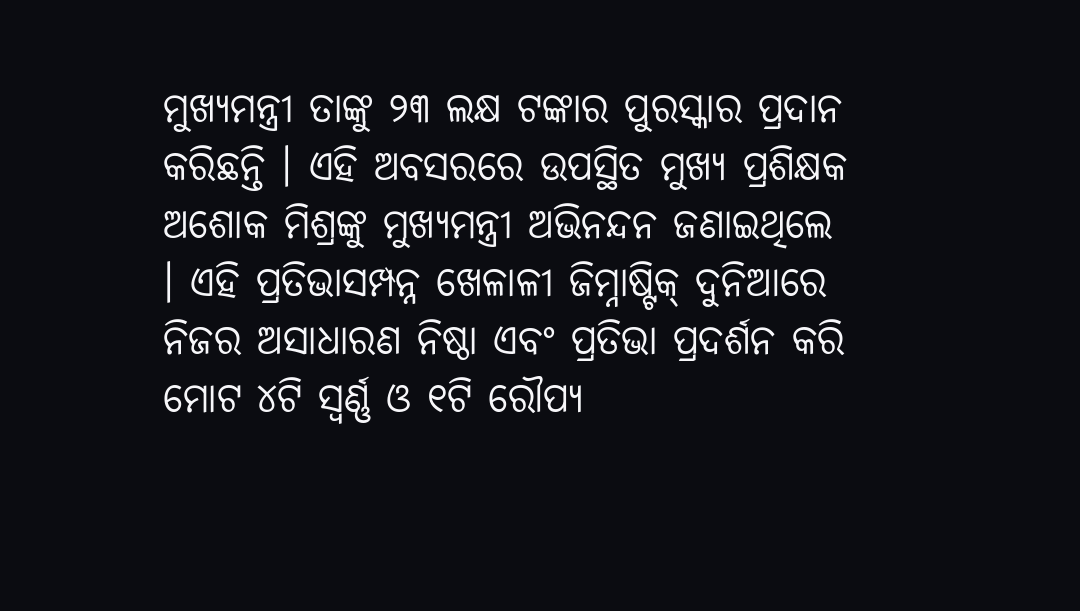ମୁଖ୍ୟମନ୍ତ୍ରୀ ତାଙ୍କୁ ୨୩ ଲକ୍ଷ ଟଙ୍କାର ପୁରସ୍କାର ପ୍ରଦାନ କରିଛନ୍ତି । ଏହି ଅବସରରେ ଉପସ୍ଥିତ ମୁଖ୍ୟ ପ୍ରଶିକ୍ଷକ ଅଶୋକ ମିଶ୍ରଙ୍କୁ ମୁଖ୍ୟମନ୍ତ୍ରୀ ଅଭିନନ୍ଦନ ଜଣାଇଥିଲେ । ଏହି ପ୍ରତିଭାସମ୍ପନ୍ନ ଖେଳାଳୀ ଜିମ୍ନାଷ୍ଟିକ୍ ଦୁନିଆରେ ନିଜର ଅସାଧାରଣ ନିଷ୍ଠା ଏବଂ ପ୍ରତିଭା ପ୍ରଦର୍ଶନ କରି ମୋଟ ୪ଟି ସ୍ୱର୍ଣ୍ଣ ଓ ୧ଟି ରୌପ୍ୟ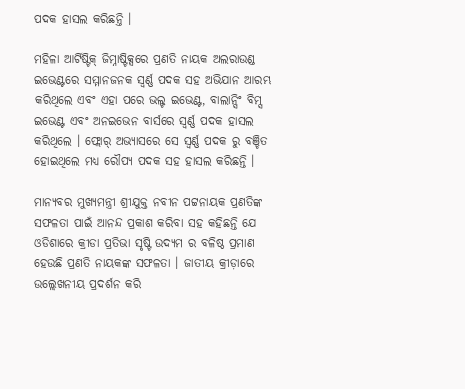ପଦକ ହାସଲ କରିଛନ୍ତି ।

ମହିଳା ଆର୍ଟିଷ୍ଟିକ୍ ଜିମ୍ନାଷ୍ଟିକ୍ସରେ ପ୍ରଣତି ନାୟକ ଅଲରାଉଣ୍ଡ ଇଭେଣ୍ଟରେ ସମ୍ମାନଜନକ ସ୍ୱର୍ଣ୍ଣ ପଦକ ସହ ଅଭିଯାନ ଆରମ୍ଭ କରିଥିଲେ ଏବଂ ଏହା ପରେ ଭଲ୍ଟ ଇଭେଣ୍ଟ, ବାଲାନ୍ସିଂ ବିମ୍ସ ଇଭେଣ୍ଟ ଏବଂ ଅନଇଭେନ ବାର୍ସରେ ସ୍ୱର୍ଣ୍ଣ ପଦକ ହାସଲ କରିଥିଲେ । ଫ୍ଲୋର୍ ଅଭ୍ୟାସରେ ସେ ସ୍ୱର୍ଣ୍ଣ ପଦକ ରୁ ବଞ୍ଚିତ ହୋଇଥିଲେ ମଧ୍ୟ ରୌପ୍ୟ ପଦକ ସହ ହାସଲ କରିଛନ୍ତି ।

ମାନ୍ୟବର ମୁଖ୍ୟମନ୍ତ୍ରୀ ଶ୍ରୀଯୁକ୍ତ ନବୀନ ପଟ୍ଟନାୟକ ପ୍ରଣତିଙ୍କ ସଫଳତା ପାଇଁ ଆନନ୍ଦ ପ୍ରକାଶ କରିବା ସହ କହିଛନ୍ତି ଯେ ଓଡିଶାରେ କ୍ରୀଡା ପ୍ରତିଭା ସୃଷ୍ଟି ଉଦ୍ୟମ ର ବଳିଷ୍ଠ ପ୍ରମାଣ ହେଉଛି ପ୍ରଣତି ନାୟକଙ୍କ ସଫଳତା । ଜାତୀୟ କ୍ରୀଡ଼ାରେ ଉଲ୍ଲେଖନୀୟ ପ୍ରଦର୍ଶନ କରି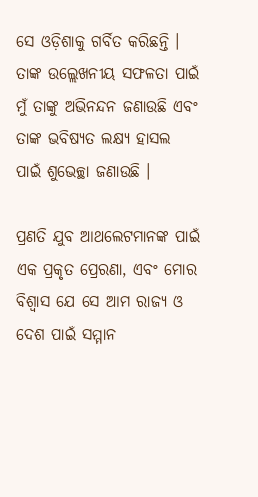ସେ ଓଡ଼ିଶାକୁ ଗର୍ବିତ କରିଛନ୍ତି । ତାଙ୍କ ଉଲ୍ଲେଖନୀୟ ସଫଳତା ପାଇଁ ମୁଁ ତାଙ୍କୁ ଅଭିନନ୍ଦନ ଜଣାଉଛି ଏବଂ ତାଙ୍କ ଭବିଷ୍ୟତ ଲକ୍ଷ୍ୟ ହାସଲ ପାଇଁ ଶୁଭେଚ୍ଛା ଜଣାଉଛି ।

ପ୍ରଣତି ଯୁବ ଆଥଲେଟମାନଙ୍କ ପାଇଁ ଏକ ପ୍ରକୃତ ପ୍ରେରଣା, ଏବଂ ମୋର ବିଶ୍ୱାସ ଯେ ସେ ଆମ ରାଜ୍ୟ ଓ ଦେଶ ପାଇଁ ସମ୍ମାନ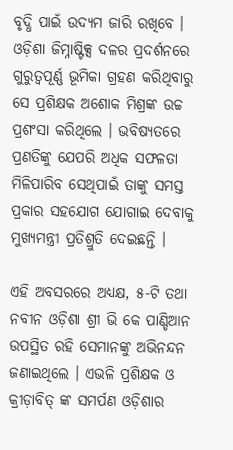ବୃଦ୍ଧି ପାଇଁ ଉଦ୍ୟମ ଜାରି ରଖିବେ । ଓଡ଼ିଶା ଜିମ୍ନାଷ୍ଟିକ୍ସ ଦଳର ପ୍ରଦର୍ଶନରେ ଗୁରୁତ୍ୱପୂର୍ଣ୍ଣ ଭୂମିକା ଗ୍ରହଣ କରିଥିବାରୁ ସେ ପ୍ରଶିକ୍ଷକ ଅଶୋକ ମିଶ୍ରଙ୍କ ଉଚ୍ଚ ପ୍ରଶଂସା କରିଥିଲେ । ଭବିଷ୍ୟତରେ ପ୍ରଣତିଙ୍କୁ ଯେପରି ଅଧିକ ସଫଳତା ମିଳିପାରିବ ସେଥିପାଇଁ ତାଙ୍କୁ ସମସ୍ତ ପ୍ରକାର ସହଯୋଗ ଯୋଗାଇ ଦେବାକୁ ମୁଖ୍ୟମନ୍ତ୍ରୀ ପ୍ରତିଶ୍ରୁତି ଦେଇଛନ୍ତି ।

ଏହି ଅବସରରେ ଅଧ୍ୟକ୍ଷ, ୫-ଟି ତଥା ନବୀନ ଓଡ଼ିଶା ଶ୍ରୀ ଭି କେ ପାଣ୍ଡିଆନ ଉପସ୍ଥିତ ରହି ସେମାନଙ୍କୁ ଅଭିନନ୍ଦନ ଜଣାଇଥିଲେ । ଏଭଳି ପ୍ରଶିକ୍ଷକ ଓ କ୍ରୀଡ଼ାବିତ୍ ଙ୍କ ସମର୍ପଣ ଓଡ଼ିଶାର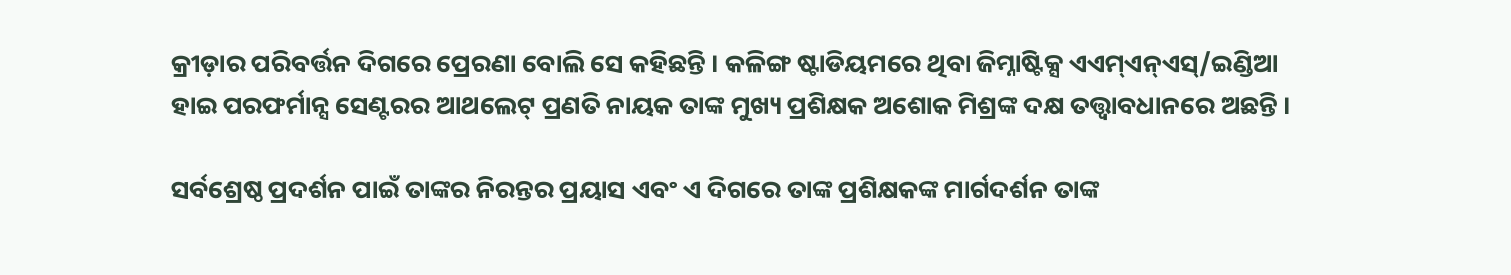କ୍ରୀଡ଼ାର ପରିବର୍ତ୍ତନ ଦିଗରେ ପ୍ରେରଣା ବୋଲି ସେ କହିଛନ୍ତି । କଳିଙ୍ଗ ଷ୍ଟାଡିୟମରେ ଥିବା ଜିମ୍ନାଷ୍ଟିକ୍ସ ଏଏମ୍ଏନ୍ଏସ୍/ଇଣ୍ଡିଆ ହାଇ ପରଫର୍ମାନ୍ସ ସେଣ୍ଟରର ଆଥଲେଟ୍ ପ୍ରଣତି ନାୟକ ତାଙ୍କ ମୁଖ୍ୟ ପ୍ରଶିକ୍ଷକ ଅଶୋକ ମିଶ୍ରଙ୍କ ଦକ୍ଷ ତତ୍ତ୍ୱାବଧାନରେ ଅଛନ୍ତି ।

ସର୍ବଶ୍ରେଷ୍ଠ ପ୍ରଦର୍ଶନ ପାଇଁ ତାଙ୍କର ନିରନ୍ତର ପ୍ରୟାସ ଏବଂ ଏ ଦିଗରେ ତାଙ୍କ ପ୍ରଶିକ୍ଷକଙ୍କ ମାର୍ଗଦର୍ଶନ ତାଙ୍କ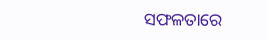ସଫଳତାରେ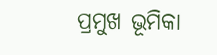ପ୍ରମୁଖ ଭୂମିକା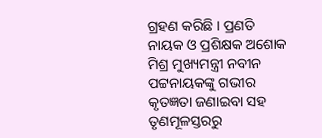ଗ୍ରହଣ କରିଛି । ପ୍ରଣତି ନାୟକ ଓ ପ୍ରଶିକ୍ଷକ ଅଶୋକ ମିଶ୍ର ମୁଖ୍ୟମନ୍ତ୍ରୀ ନବୀନ ପଟ୍ଟନାୟକଙ୍କୁ ଗଭୀର କୃତଜ୍ଞତା ଜଣାଇବା ସହ ତୃଣମୂଳସ୍ତରରୁ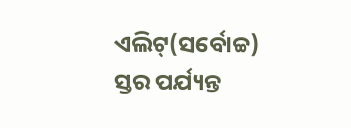ଏଲିଟ୍(ସର୍ବୋଚ୍ଚ) ସ୍ତର ପର୍ଯ୍ୟନ୍ତ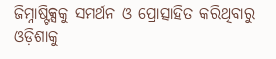ଜିମ୍ନାଷ୍ଟିକ୍ସକୁ ସମର୍ଥନ ଓ ପ୍ରୋତ୍ସାହିତ କରିଥିବାରୁ ଓଡ଼ିଶାକୁ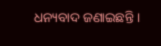ଧନ୍ୟବାଦ ଜଣାଇଛନ୍ତି ।